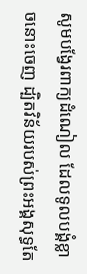សូមបង្វែរពាក្យដំណៀល ដែលទូលបង្គំខ្លាចនោះចេញ ដ្បិតវិន័យរបស់ព្រះអង្គសុទ្ធតែ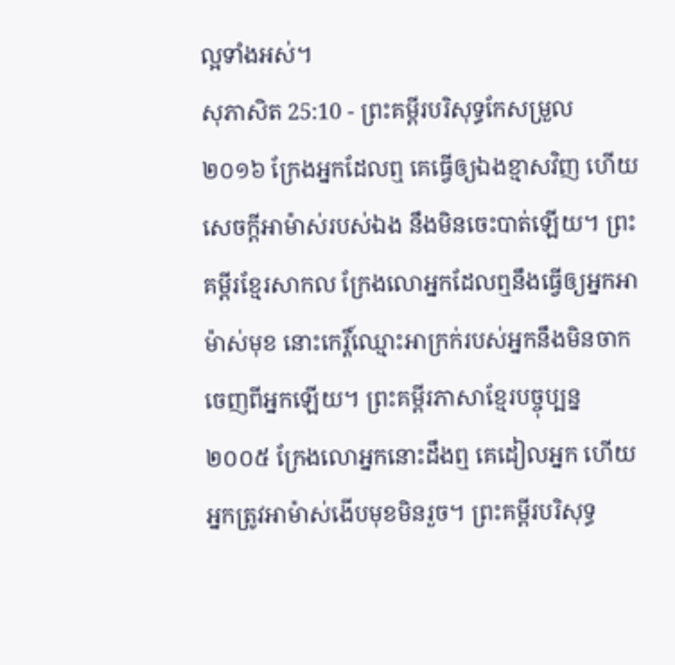ល្អទាំងអស់។
សុភាសិត 25:10 - ព្រះគម្ពីរបរិសុទ្ធកែសម្រួល ២០១៦ ក្រែងអ្នកដែលឮ គេធ្វើឲ្យឯងខ្មាសវិញ ហើយសេចក្ដីអាម៉ាស់របស់ឯង នឹងមិនចេះបាត់ឡើយ។ ព្រះគម្ពីរខ្មែរសាកល ក្រែងលោអ្នកដែលឮនឹងធ្វើឲ្យអ្នកអាម៉ាស់មុខ នោះកេរ្តិ៍ឈ្មោះអាក្រក់របស់អ្នកនឹងមិនចាកចេញពីអ្នកឡើយ។ ព្រះគម្ពីរភាសាខ្មែរបច្ចុប្បន្ន ២០០៥ ក្រែងលោអ្នកនោះដឹងឮ គេដៀលអ្នក ហើយអ្នកត្រូវអាម៉ាស់ងើបមុខមិនរួច។ ព្រះគម្ពីរបរិសុទ្ធ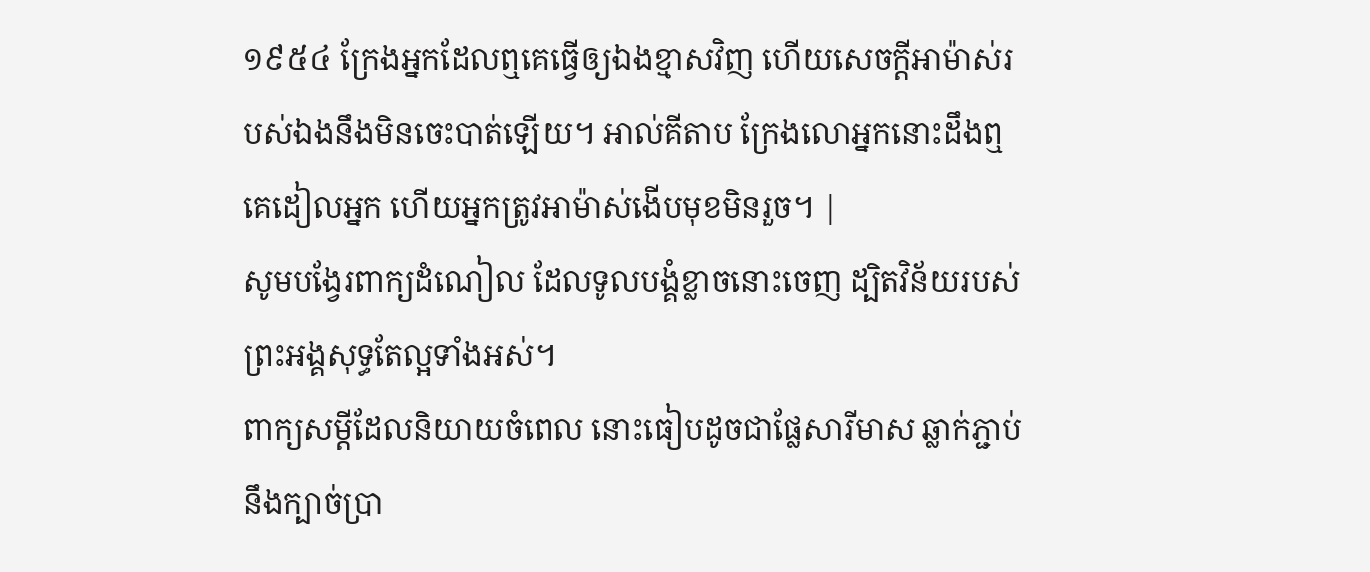១៩៥៤ ក្រែងអ្នកដែលឮគេធ្វើឲ្យឯងខ្មាសវិញ ហើយសេចក្ដីអាម៉ាស់របស់ឯងនឹងមិនចេះបាត់ឡើយ។ អាល់គីតាប ក្រែងលោអ្នកនោះដឹងឮ គេដៀលអ្នក ហើយអ្នកត្រូវអាម៉ាស់ងើបមុខមិនរួច។ |
សូមបង្វែរពាក្យដំណៀល ដែលទូលបង្គំខ្លាចនោះចេញ ដ្បិតវិន័យរបស់ព្រះអង្គសុទ្ធតែល្អទាំងអស់។
ពាក្យសម្ដីដែលនិយាយចំពេល នោះធៀបដូចជាផ្លែសារីមាស ឆ្លាក់ភ្ជាប់នឹងក្បាច់ប្រា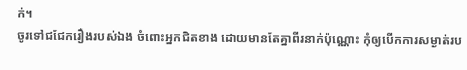ក់។
ចូរទៅជជែករឿងរបស់ឯង ចំពោះអ្នកជិតខាង ដោយមានតែគ្នាពីរនាក់ប៉ុណ្ណោះ កុំឲ្យបើកការសម្ងាត់រប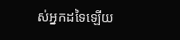ស់អ្នកដទៃឡើយ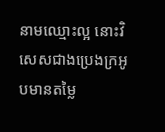នាមឈ្មោះល្អ នោះវិសេសជាងប្រេងក្រអូបមានតម្លៃ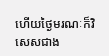ហើយថ្ងៃមរណៈក៏វិសេសជាង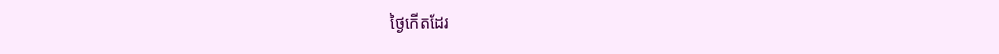ថ្ងៃកើតដែរ